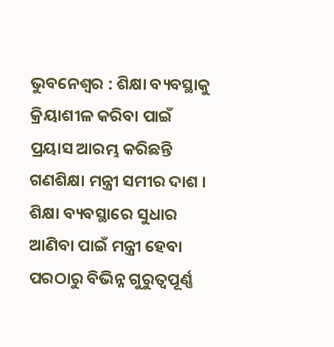ଭୁବନେଶ୍ବର : ଶିକ୍ଷା ବ୍ୟବସ୍ଥାକୁ କ୍ରିୟାଶୀଳ କରିବା ପାଇଁ ପ୍ରୟାସ ଆରମ୍ଭ କରିଛନ୍ତି ଗଣଶିକ୍ଷା ମନ୍ତ୍ରୀ ସମୀର ଦାଶ । ଶିକ୍ଷା ବ୍ୟବସ୍ଥାରେ ସୁଧାର ଆଣିବା ପାଇଁ ମନ୍ତ୍ରୀ ହେବା ପରଠାରୁ ବିଭିନ୍ନ ଗୁରୁତ୍ୱପୂର୍ଣ୍ଣ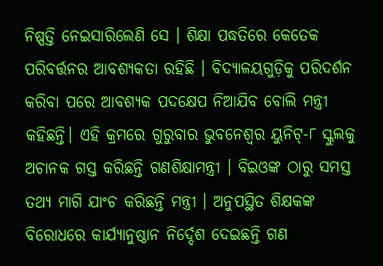ନିଷ୍ପତ୍ତି ନେଇସାରିଲେଣି ସେ । ଶିକ୍ଷା ପଦ୍ଧତିରେ କେତେକ ପରିବର୍ତ୍ତନର ଆବଶ୍ୟକତା ରହିଛି । ବିଦ୍ୟାଳୟଗୁଡ଼ିକୁ ପରିଦର୍ଶନ କରିବା ପରେ ଆବଶ୍ୟକ ପଦକ୍ଷେପ ନିଆଯିବ ବୋଲି ମନ୍ତ୍ରୀ କହିଛନ୍ତି। ଏହି କ୍ରମରେ ଗୁରୁବାର ଭୁବନେଶ୍ୱର ୟୁନିଟ୍-୮ ସ୍କୁଲକୁ ଅଚାନକ ଗସ୍ତ କରିଛନ୍ତି ଗଣଶିକ୍ଷାମନ୍ତ୍ରୀ । ବିଇଓଙ୍କ ଠାରୁ ସମସ୍ତ ତଥ୍ୟ ମାଗି ଯାଂଚ କରିଛନ୍ତି ମନ୍ତ୍ରୀ । ଅନୁପସ୍ଥିତ ଶିକ୍ଷକଙ୍କ ବିରୋଧରେ କାର୍ଯ୍ୟାନୁଷ୍ଠାନ ନିର୍ଦ୍ଦେଶ ଦେଇଛନ୍ତି ଗଣ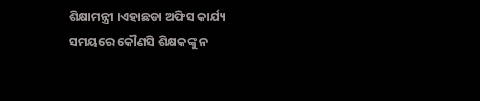ଶିକ୍ଷାମନ୍ତ୍ରୀ ।ଏହାଛଡା ଅଫିସ କାର୍ଯ୍ୟ ସମୟରେ କୌଣସି ଶିକ୍ଷକଙ୍କୁ ନ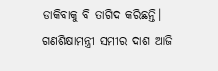ଡାକିବାକୁ ବି ତାଗିଦ କରିଛନ୍ତି।
ଗଣଶିକ୍ଷାମନ୍ତ୍ରୀ ସମୀର ଦାଶ ଆଜି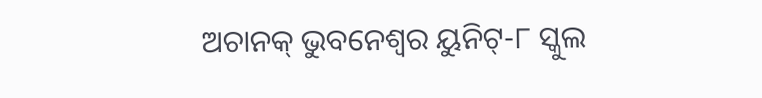ଅଚାନକ୍ ଭୁବନେଶ୍ବର ୟୁନିଟ୍-୮ ସ୍କୁଲ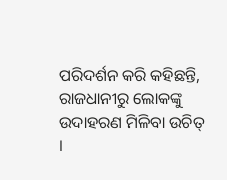ପରିଦର୍ଶନ କରି କହିଛନ୍ତି, ରାଜଧାନୀରୁ ଲୋକଙ୍କୁ ଉଦାହରଣ ମିଳିବା ଉଚିତ୍ ।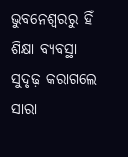ଭୁବନେଶ୍ୱରରୁ ହିଁ ଶିକ୍ଷା ବ୍ୟବସ୍ଥା ସୁଦୃଢ଼ କରାଗଲେ ସାରା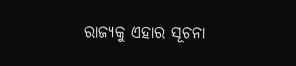ରାଜ୍ୟକୁ ଏହାର ସୂଚନା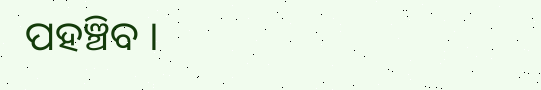ପହଞ୍ଚିବ ।